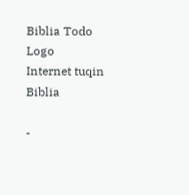Biblia Todo Logo
Internet tuqin Biblia

-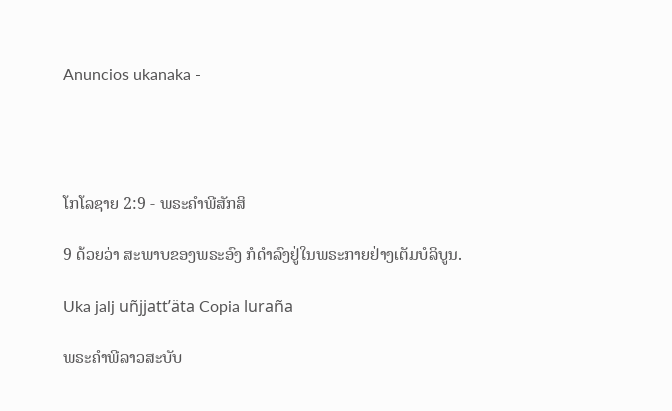Anuncios ukanaka -




ໂກໂລຊາຍ 2:9 - ພຣະຄຳພີສັກສິ

9 ດ້ວຍວ່າ ສະພາບຂອງພຣະອົງ ກໍດຳລົງຢູ່ໃນພຣະກາຍຢ່າງເຕັມບໍລິບູນ.

Uka jalj uñjjattʼäta Copia luraña

ພຣະຄຳພີລາວສະບັບ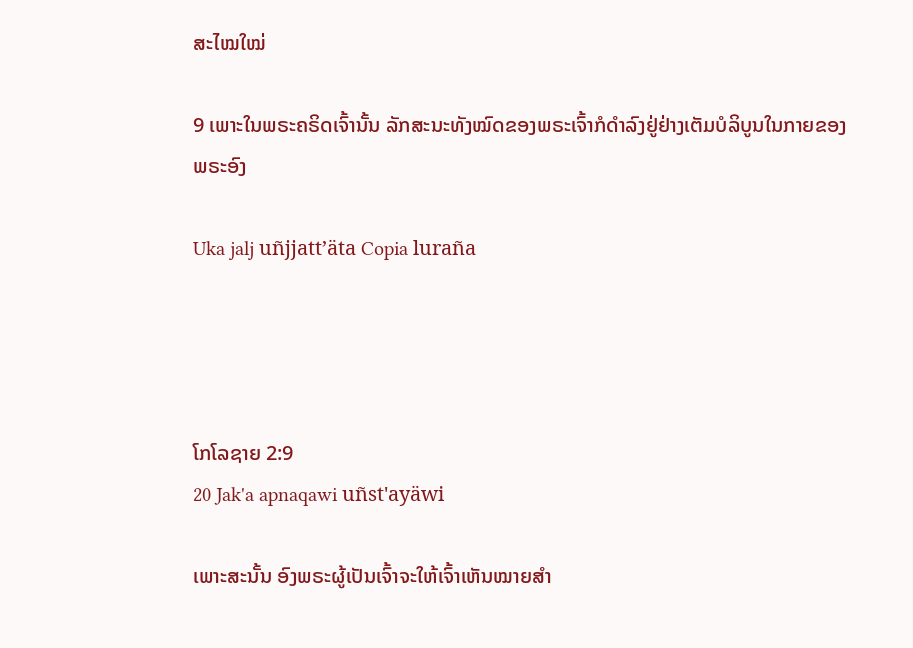ສະໄໝໃໝ່

9 ເພາະໃນພຣະຄຣິດເຈົ້ານັ້ນ ລັກສະນະທັງໝົດຂອງພຣະເຈົ້າກໍດໍາລົງຢູ່ຢ່າງເຕັມບໍລິບູນໃນກາຍຂອງພຣະອົງ

Uka jalj uñjjattʼäta Copia luraña




ໂກໂລຊາຍ 2:9
20 Jak'a apnaqawi uñst'ayäwi

ເພາະສະນັ້ນ ອົງພຣະຜູ້ເປັນເຈົ້າຈະໃຫ້ເຈົ້າເຫັນໝາຍສຳ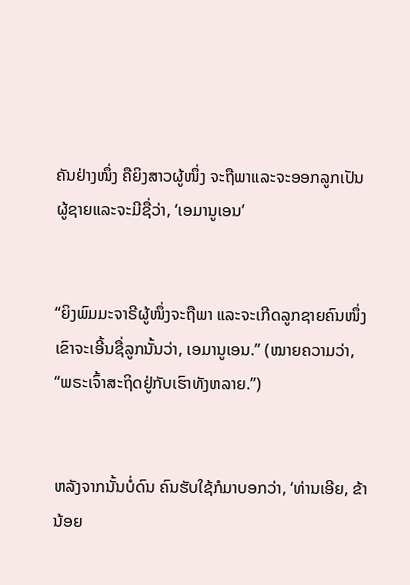ຄັນຢ່າງໜຶ່ງ ຄືຍິງສາວຜູ້ໜຶ່ງ ຈະຖືພາແລະຈະອອກລູກເປັນຜູ້ຊາຍແລະຈະມີຊື່ວ່າ, ‘ເອມານູເອນ’


“ຍິງພົມມະຈາຣີຜູ້ໜຶ່ງຈະຖືພາ ແລະຈະເກີດລູກຊາຍຄົນໜຶ່ງ ເຂົາຈະເອີ້ນຊື່ລູກນັ້ນວ່າ, ເອມານູເອນ.” (ໝາຍຄວາມວ່າ, “ພຣະເຈົ້າສະຖິດຢູ່ກັບເຮົາທັງຫລາຍ.”)


ຫລັງຈາກນັ້ນບໍ່ດົນ ຄົນຮັບໃຊ້ກໍມາບອກວ່າ, ‘ທ່ານເອີຍ, ຂ້ານ້ອຍ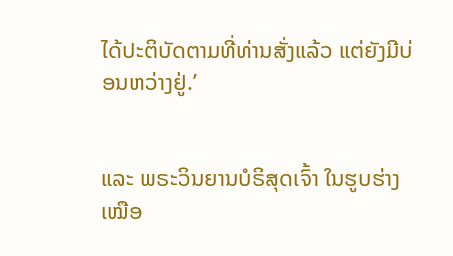ໄດ້ປະຕິບັດຕາມທີ່ທ່ານສັ່ງແລ້ວ ແຕ່ຍັງມີບ່ອນຫວ່າງຢູ່.’


ແລະ ພຣະວິນຍານບໍຣິສຸດເຈົ້າ ໃນຮູບຮ່າງເໝືອ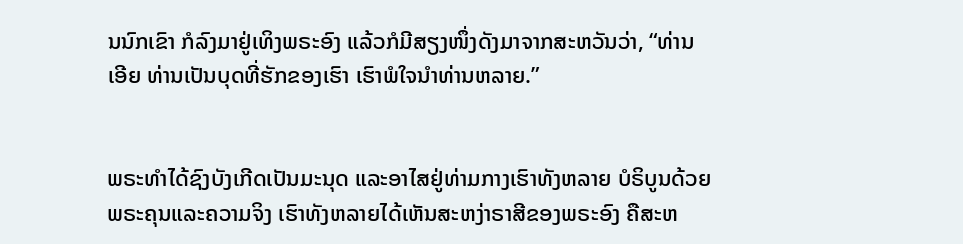ນນົກເຂົາ ກໍລົງມາຢູ່ເທິງພຣະອົງ ແລ້ວກໍມີສຽງໜຶ່ງດັງມາຈາກສະຫວັນວ່າ, “ທ່ານເອີຍ ທ່ານເປັນບຸດທີ່ຮັກຂອງເຮົາ ເຮົາພໍໃຈນຳທ່ານຫລາຍ.”


ພຣະທຳໄດ້ຊົງບັງເກີດເປັນມະນຸດ ແລະອາໄສຢູ່ທ່າມກາງເຮົາທັງຫລາຍ ບໍຣິບູນດ້ວຍພຣະຄຸນແລະຄວາມຈິງ ເຮົາທັງຫລາຍໄດ້ເຫັນສະຫງ່າຣາສີຂອງພຣະອົງ ຄືສະຫ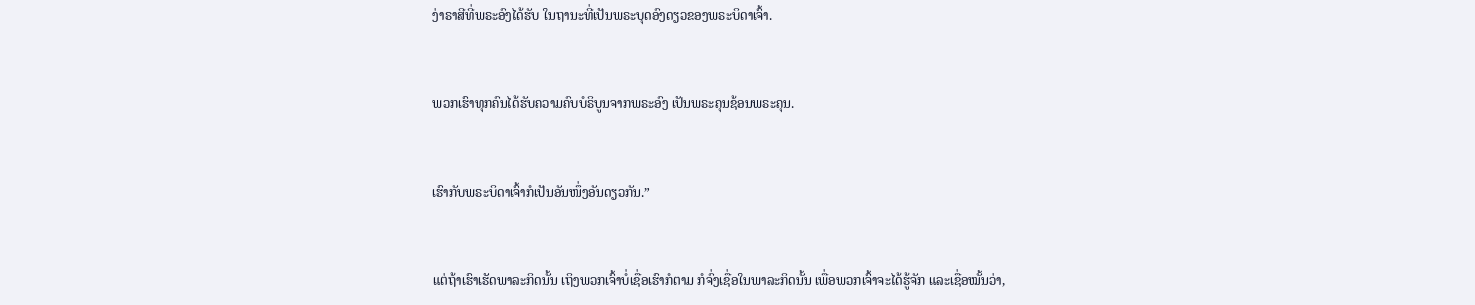ງ່າຣາສີທີ່ພຣະອົງໄດ້ຮັບ ໃນຖານະທີ່ເປັນພຣະບຸດອົງດຽວຂອງພຣະບິດາເຈົ້າ.


ພວກເຮົາທຸກຄົນໄດ້ຮັບຄວາມຄົບບໍຣິບູນຈາກພຣະອົງ ເປັນພຣະຄຸນຊ້ອນພຣະຄຸນ.


ເຮົາກັບພຣະບິດາເຈົ້າກໍເປັນອັນໜຶ່ງອັນດຽວກັນ.”


ແຕ່ຖ້າເຮົາເຮັດພາລະກິດນັ້ນ ເຖິງພວກເຈົ້າບໍ່ເຊື່ອເຮົາກໍຕາມ ກໍຈົ່ງເຊື່ອໃນພາລະກິດນັ້ນ ເພື່ອພວກເຈົ້າຈະໄດ້ຮູ້ຈັກ ແລະເຊື່ອໝັ້ນວ່າ,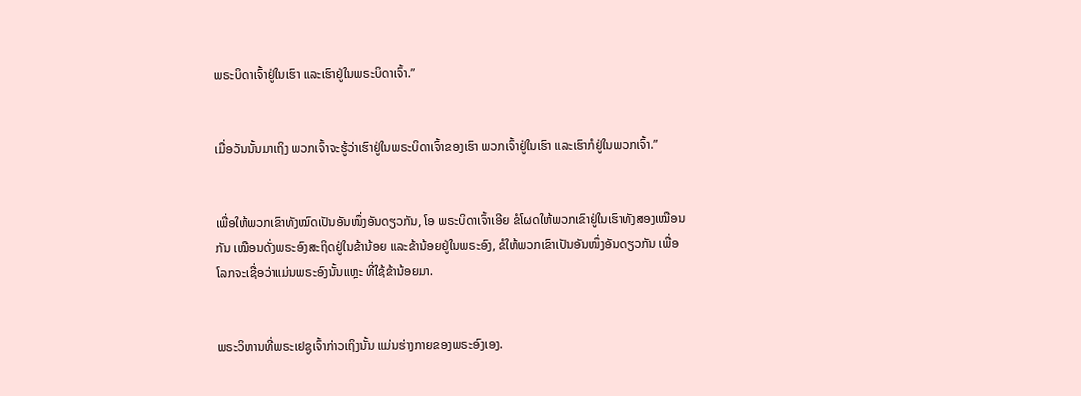ພຣະບິດາເຈົ້າຢູ່ໃນເຮົາ ແລະເຮົາຢູ່ໃນພຣະບິດາເຈົ້າ.”


ເມື່ອວັນນັ້ນມາເຖິງ ພວກເຈົ້າຈະຮູ້ວ່າເຮົາຢູ່ໃນພຣະບິດາເຈົ້າຂອງເຮົາ ພວກເຈົ້າຢູ່ໃນເຮົາ ແລະເຮົາກໍຢູ່ໃນພວກເຈົ້າ.”


ເພື່ອໃຫ້ພວກເຂົາທັງໝົດເປັນອັນໜຶ່ງອັນດຽວກັນ, ໂອ ພຣະບິດາເຈົ້າເອີຍ ຂໍໂຜດໃຫ້ພວກເຂົາຢູ່ໃນເຮົາທັງສອງເໝືອນກັນ ເໝືອນດັ່ງພຣະອົງສະຖິດຢູ່ໃນຂ້ານ້ອຍ ແລະຂ້ານ້ອຍຢູ່ໃນພຣະອົງ, ຂໍໃຫ້ພວກເຂົາເປັນອັນໜຶ່ງອັນດຽວກັນ ເພື່ອໂລກຈະເຊື່ອວ່າແມ່ນພຣະອົງນັ້ນແຫຼະ ທີ່ໃຊ້ຂ້ານ້ອຍມາ.


ພຣະວິຫານທີ່ພຣະເຢຊູເຈົ້າກ່າວເຖິງນັ້ນ ແມ່ນຮ່າງກາຍຂອງພຣະອົງເອງ.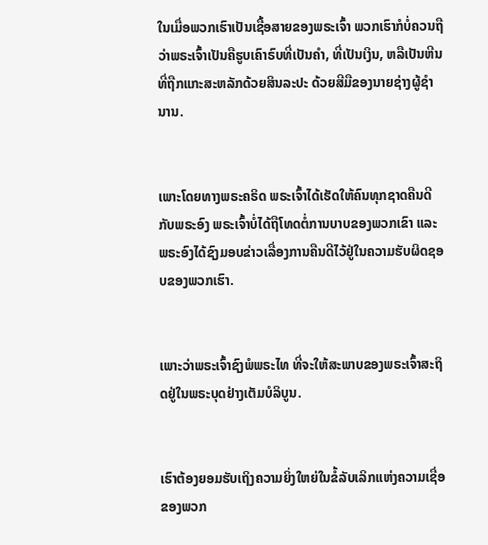ໃນເມື່ອພວກເຮົາເປັນເຊື້ອສາຍຂອງພຣະເຈົ້າ ພວກເຮົາກໍບໍ່ຄວນຖືວ່າພຣະເຈົ້າເປັນຄືຮູບເຄົາຣົບທີ່ເປັນຄຳ, ທີ່ເປັນເງິນ, ຫລືເປັນຫີນ ທີ່ຖືກແກະສະຫລັກດ້ວຍສິນລະປະ ດ້ວຍສີມືຂອງນາຍຊ່າງຜູ້ຊຳນານ.


ເພາະໂດຍທາງພຣະຄຣິດ ພຣະເຈົ້າໄດ້ເຮັດໃຫ້ຄົນທຸກຊາດຄືນດີກັບພຣະອົງ ພຣະເຈົ້າບໍ່ໄດ້ຖືໂທດຕໍ່ການບາບຂອງພວກເຂົາ ແລະພຣະອົງໄດ້ຊົງມອບຂ່າວເລື່ອງການຄືນດີໄວ້ຢູ່ໃນຄວາມຮັບຜິດຊອບຂອງພວກເຮົາ.


ເພາະວ່າພຣະເຈົ້າຊົງພໍພຣະໄທ ທີ່ຈະໃຫ້ສະພາບຂອງພຣະເຈົ້າສະຖິດຢູ່ໃນພຣະບຸດຢ່າງເຕັມບໍລິບູນ.


ເຮົາຕ້ອງຍອມຮັບເຖິງຄວາມຍິ່ງໃຫຍ່ໃນຂໍ້ລັບເລິກແຫ່ງຄວາມເຊື່ອຂອງພວກ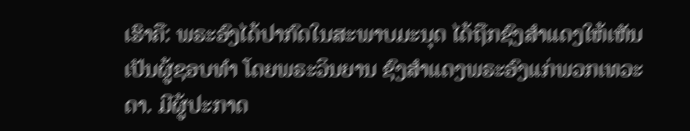ເຮົາຄື: ພຣະອົງໄດ້ປາກົດໃນສະພາບມະນຸດ ໄດ້ຖືກຊົງສຳແດງໃຫ້ເຫັນເປັນຜູ້ຊອບທຳ ໂດຍພຣະວິນຍານ ຊົງສຳແດງພຣະອົງແກ່ພວກເທວະດາ. ມີຜູ້ປະກາດ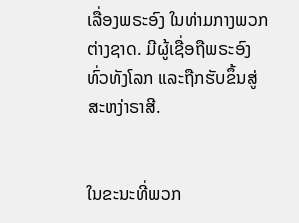ເລື່ອງພຣະອົງ ໃນທ່າມກາງພວກຕ່າງຊາດ. ມີຜູ້ເຊື່ອຖືພຣະອົງທົ່ວທັງໂລກ ແລະຖືກຮັບຂຶ້ນສູ່ສະຫງ່າຣາສີ.


ໃນຂະນະທີ່ພວກ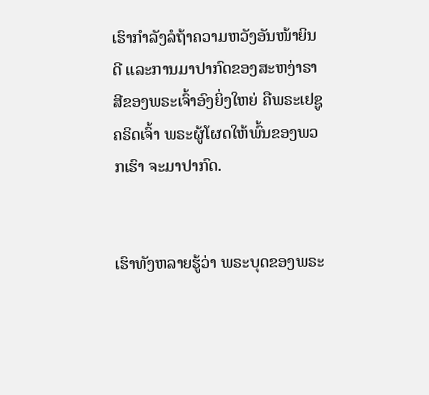ເຮົາກຳລັງລໍຖ້າຄວາມຫວັງອັນໜ້າຍິນດີ ແລະການມາປາກົດຂອງສະຫງ່າຣາສີຂອງພຣະເຈົ້າອົງຍິ່ງໃຫຍ່ ຄືພຣະເຢຊູຄຣິດເຈົ້າ ພຣະຜູ້ໂຜດໃຫ້ພົ້ນຂອງພວກເຮົາ ຈະມາປາກົດ.


ເຮົາທັງຫລາຍຮູ້ວ່າ ພຣະບຸດຂອງພຣະ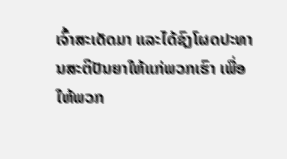ເຈົ້າສະເດັດມາ ແລະໄດ້ຊົງໂຜດປະທານສະຕິປັນຍາໃຫ້ແກ່ພວກເຮົາ ເພື່ອໃຫ້ພວກ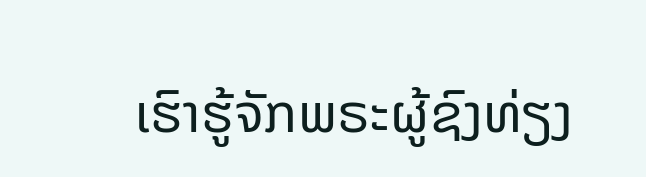ເຮົາຮູ້ຈັກພຣະຜູ້ຊົງທ່ຽງ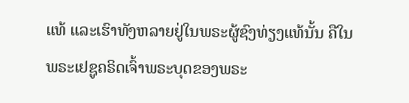ແທ້ ແລະເຮົາທັງຫລາຍຢູ່ໃນພຣະຜູ້ຊົງທ່ຽງແທ້ນັ້ນ ຄືໃນພຣະເຢຊູຄຣິດເຈົ້າພຣະບຸດຂອງພຣະ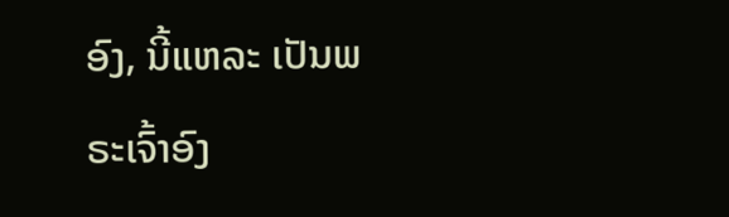ອົງ, ນີ້ແຫລະ ເປັນພຣະເຈົ້າອົງ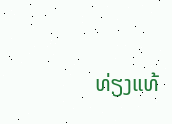ທ່ຽງແທ້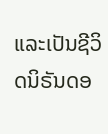ແລະເປັນຊີວິດນິຣັນດອ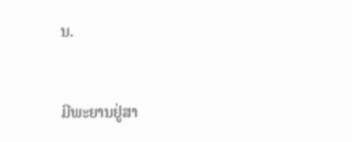ນ.


ມີພະຍານຢູ່ສາ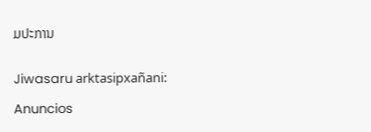ມປະການ


Jiwasaru arktasipxañani:

Anuncios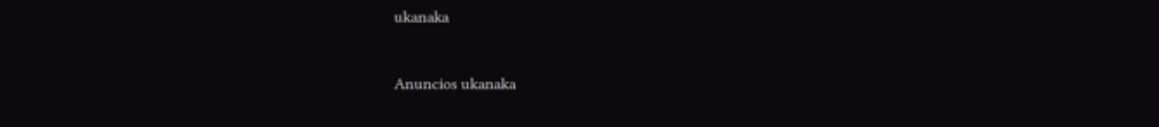ukanaka


Anuncios ukanaka